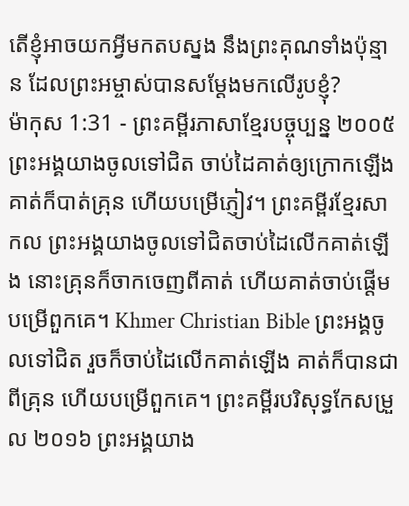តើខ្ញុំអាចយកអ្វីមកតបស្នង នឹងព្រះគុណទាំងប៉ុន្មាន ដែលព្រះអម្ចាស់បានសម្តែងមកលើរូបខ្ញុំ?
ម៉ាកុស 1:31 - ព្រះគម្ពីរភាសាខ្មែរបច្ចុប្បន្ន ២០០៥ ព្រះអង្គយាងចូលទៅជិត ចាប់ដៃគាត់ឲ្យក្រោកឡើង គាត់ក៏បាត់គ្រុន ហើយបម្រើភ្ញៀវ។ ព្រះគម្ពីរខ្មែរសាកល ព្រះអង្គយាងចូលទៅជិតចាប់ដៃលើកគាត់ឡើង នោះគ្រុនក៏ចាកចេញពីគាត់ ហើយគាត់ចាប់ផ្ដើមបម្រើពួកគេ។ Khmer Christian Bible ព្រះអង្គចូលទៅជិត រួចក៏ចាប់ដៃលើកគាត់ឡើង គាត់ក៏បានជាពីគ្រុន ហើយបម្រើពួកគេ។ ព្រះគម្ពីរបរិសុទ្ធកែសម្រួល ២០១៦ ព្រះអង្គយាង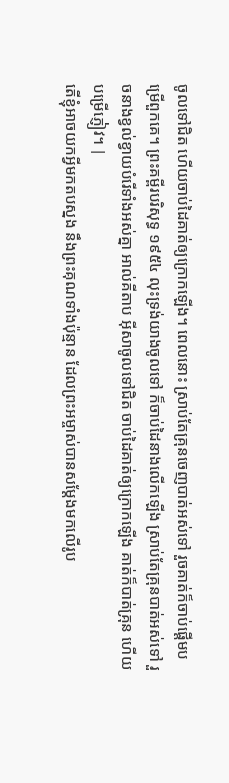ចូលទៅជិត ហើយចាប់ដៃគាត់ឲ្យក្រោកឡើង។ ពេលនោះ ស្រាប់តែគ្រុនចេញបាត់អស់ទៅ រួចគាត់ក៏ចាប់ផ្ដើមបម្រើពួកគេ។ ព្រះគម្ពីរបរិសុទ្ធ ១៩៥៤ លុះទ្រង់យាងចូលទៅ ក៏ចាប់ដៃនាងលើកឡើង ស្រាប់តែគ្រុនបាត់អស់ទៅ រួចនាងខ្វល់ខ្វាយបំរើទាំងអស់គ្នា អាល់គីតាប អ៊ីសាចូលទៅជិត ចាប់ដៃគាត់ឲ្យក្រោកឡើង គាត់ក៏បាត់គ្រុន ហើយបម្រើភ្ញៀវ។ |
តើខ្ញុំអាចយកអ្វីមកតបស្នង នឹងព្រះគុណទាំងប៉ុន្មាន ដែលព្រះអម្ចាស់បានសម្តែងមកលើរូប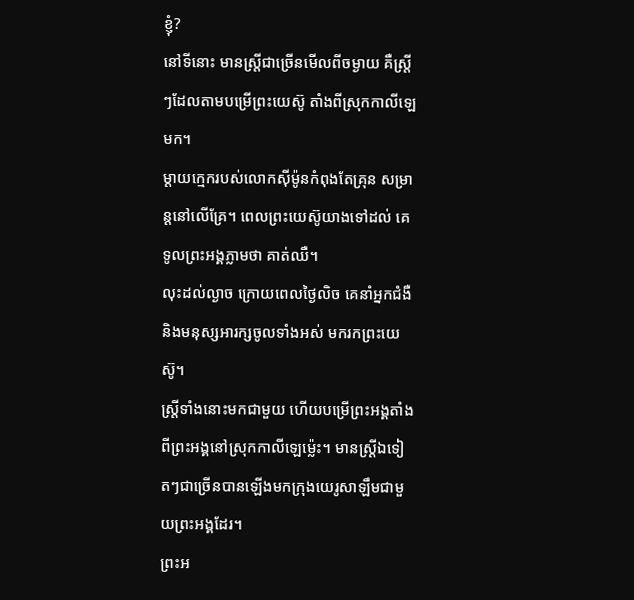ខ្ញុំ?
នៅទីនោះ មានស្ត្រីជាច្រើនមើលពីចម្ងាយ គឺស្ត្រីៗដែលតាមបម្រើព្រះយេស៊ូ តាំងពីស្រុកកាលីឡេមក។
ម្ដាយក្មេករបស់លោកស៊ីម៉ូនកំពុងតែគ្រុន សម្រាន្ដនៅលើគ្រែ។ ពេលព្រះយេស៊ូយាងទៅដល់ គេទូលព្រះអង្គភ្លាមថា គាត់ឈឺ។
លុះដល់ល្ងាច ក្រោយពេលថ្ងៃលិច គេនាំអ្នកជំងឺ និងមនុស្សអារក្សចូលទាំងអស់ មករកព្រះយេស៊ូ។
ស្ត្រីទាំងនោះមកជាមួយ ហើយបម្រើព្រះអង្គតាំងពីព្រះអង្គនៅស្រុកកាលីឡេម៉្លេះ។ មានស្ត្រីឯទៀតៗជាច្រើនបានឡើងមកក្រុងយេរូសាឡឹមជាមួយព្រះអង្គដែរ។
ព្រះអ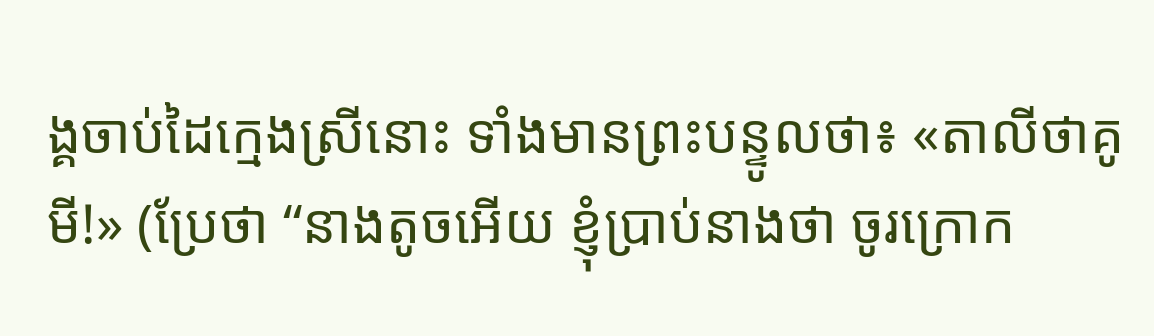ង្គចាប់ដៃក្មេងស្រីនោះ ទាំងមានព្រះបន្ទូលថា៖ «តាលីថាគូមី!» (ប្រែថា “នាងតូចអើយ ខ្ញុំប្រាប់នាងថា ចូរក្រោក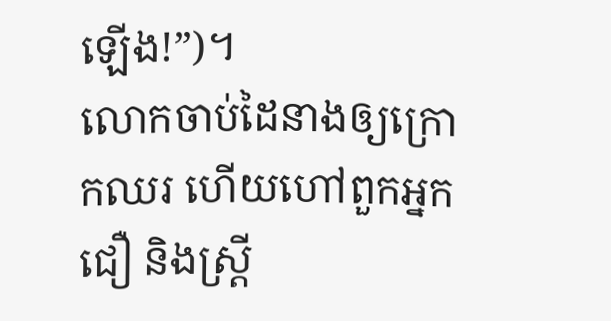ឡើង!”)។
លោកចាប់ដៃនាងឲ្យក្រោកឈរ ហើយហៅពួកអ្នកជឿ និងស្ត្រី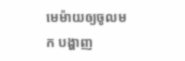មេម៉ាយឲ្យចូលមក បង្ហាញ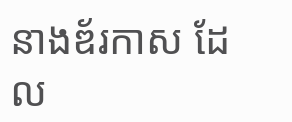នាងឌ័រកាស ដែល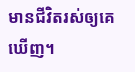មានជីវិតរស់ឲ្យគេឃើញ។